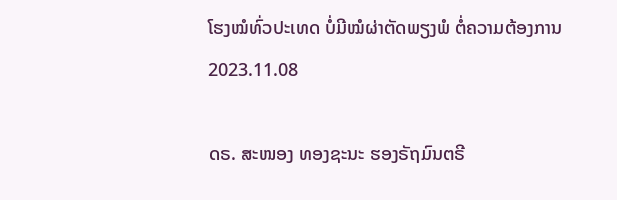ໂຮງໝໍທົ່ວປະເທດ ບໍ່ມີໝໍຜ່າຕັດພຽງພໍ ຕໍ່ຄວາມຕ້ອງການ
2023.11.08

ດຣ. ສະໜອງ ທອງຊະນະ ຮອງຣັຖມົນຕຣີ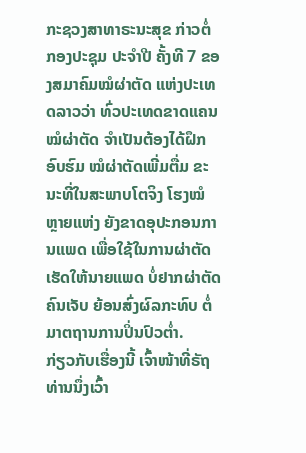ກະຊວງສາທາຣະນະສຸຂ ກ່າວຕໍ່ກອງປະຊຸມ ປະຈຳປີ ຄັ້ງທີ 7 ຂອງສມາຄົມໝໍຜ່າຕັດ ແຫ່ງປະເທດລາວວ່າ ທົ່ວປະເທດຂາດແຄນໝໍຜ່າຕັດ ຈຳເປັນຕ້ອງໄດ້ຝຶກອົບຮົມ ໝໍຜ່າຕັດເພີ່ມຕື່ມ ຂະນະທີ່ໃນສະພາບໂຕຈິງ ໂຮງໝໍຫຼາຍແຫ່ງ ຍັງຂາດອຸປະກອນການແພດ ເພື່ອໃຊ້ໃນການຜ່າຕັດ ເຮັດໃຫ້ນາຍແພດ ບໍ່ຢາກຜ່າຕັດຄົນເຈັບ ຍ້ອນສົ່ງຜົລກະທົບ ຕໍ່ມາຕຖານການປິ່ນປົວຕ່ຳ.
ກ່ຽວກັບເຮື່ອງນີ້ ເຈົ້າໜ້າທີ່ຣັຖ ທ່ານນຶ່ງເວົ້າ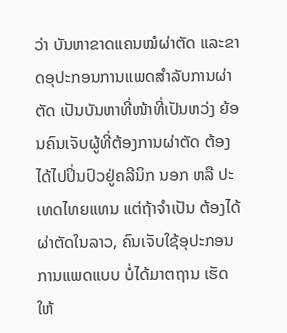ວ່າ ບັນຫາຂາດແຄນໝໍຜ່າຕັດ ແລະຂາດອຸປະກອນການແພດສຳລັບການຜ່າຕັດ ເປັນບັນຫາທີ່ໜ້າທີ່ເປັນຫວ່ງ ຍ້ອນຄົນເຈັບຜູ້ທີ່ຕ້ອງການຜ່າຕັດ ຕ້ອງໄດ້ໄປປິ່ນປົວຢູ່ຄລີນິກ ນອກ ຫລື ປະເທດໄທຍແທນ ແຕ່ຖ້າຈຳເປັນ ຕ້ອງໄດ້ຜ່າຕັດໃນລາວ, ຄົນເຈັບໃຊ້ອຸປະກອນການແພດແບບ ບໍ່ໄດ້ມາຕຖານ ເຮັດໃຫ້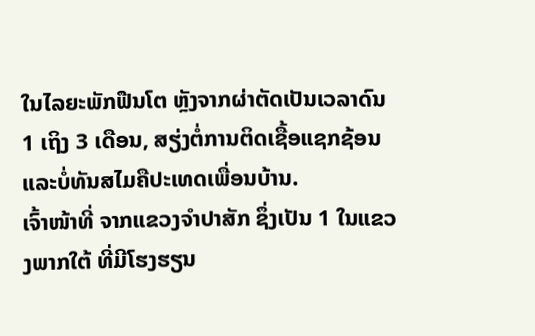ໃນໄລຍະພັກຟືນໂຕ ຫຼັງຈາກຜ່າຕັດເປັນເວລາດົນ 1 ເຖິງ 3 ເດືອນ, ສຽ່ງຕໍ່ການຕິດເຊື້ອແຊກຊ້ອນ ແລະບໍ່ທັນສໄມຄືປະເທດເພື່ອນບ້ານ.
ເຈົ້າໜ້າທີ່ ຈາກແຂວງຈຳປາສັກ ຊຶ່ງເປັນ 1 ໃນແຂວງພາກໃຕ້ ທີ່ມີໂຮງຮຽນ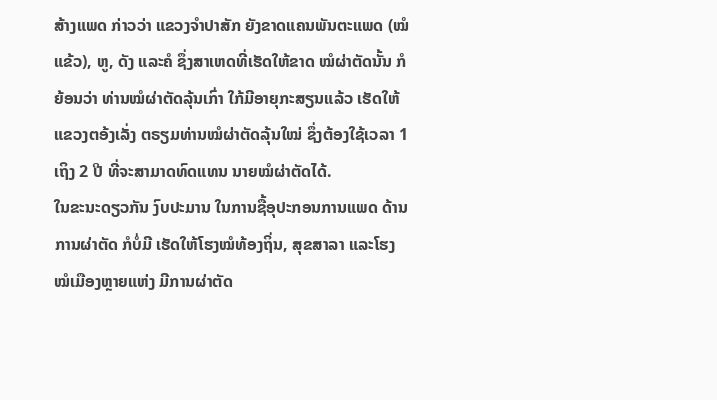ສ້າງແພດ ກ່າວວ່າ ແຂວງຈຳປາສັກ ຍັງຂາດແຄນພັນຕະແພດ (ໝໍແຂ້ວ), ຫູ, ດັງ ແລະຄໍ ຊຶ່ງສາເຫດທີ່ເຮັດໃຫ້ຂາດ ໝໍຜ່າຕັດນັ້ນ ກໍຍ້ອນວ່າ ທ່ານໝໍຜ່າຕັດລຸ້ນເກົ່າ ໃກ້ມີອາຍຸກະສຽນແລ້ວ ເຮັດໃຫ້ແຂວງຕອ້ງເລັ່ງ ຕຣຽມທ່ານໝໍຜ່າຕັດລຸ້ນໃໝ່ ຊຶ່ງຕ້ອງໃຊ້ເວລາ 1 ເຖິງ 2 ປີ ທີ່ຈະສາມາດທົດແທນ ນາຍໝໍຜ່າຕັດໄດ້.
ໃນຂະນະດຽວກັນ ງົບປະມານ ໃນການຊື້ອຸປະກອນການແພດ ດ້ານການຜ່າຕັດ ກໍບໍ່ມີ ເຮັດໃຫ້ໂຮງໝໍທ້ອງຖິ່ນ, ສຸຂສາລາ ແລະໂຮງໝໍເມືອງຫຼາຍແຫ່ງ ມີການຜ່າຕັດ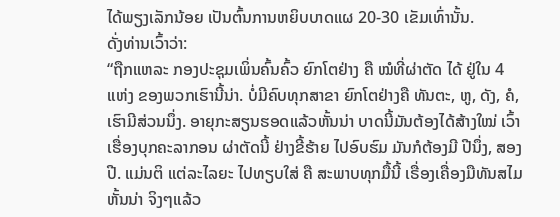ໄດ້ພຽງເລັກນ້ອຍ ເປັນຕົ້ນການຫຍິບບາດແຜ 20-30 ເຂັມເທົ່ານັ້ນ.
ດັ່ງທ່ານເວົ້າວ່າ:
“ຖືກແຫລະ ກອງປະຊຸມເພິ່ນຄົ້ນຄົ້ວ ຍົກໂຕຢ່າງ ຄື ໝໍທີ່ຜ່າຕັດ ໄດ້ ຢູ່ໃນ 4 ແຫ່ງ ຂອງພວກເຮົານີ້ນ່າ. ບໍ່ມີຄົບທຸກສາຂາ ຍົກໂຕຢ່າງຄື ທັນຕະ, ຫູ, ດັງ, ຄໍ, ເຮົາມີສ່ວນນຶ່ງ. ອາຍຸກະສຽນຮອດແລ້ວຫັ້ນນ່າ ບາດນີ້ມັນຕ້ອງໄດ້ສ້າງໃໝ່ ເວົ້າເຮື່ອງບຸກຄະລາກອນ ຜ່າຕັດນີ້ ຢ່າງຂີ້ຮ້າຍ ໄປອົບຮົມ ມັນກໍຕ້ອງມີ ປີນຶ່ງ, ສອງປີ. ແມ່ນຕິ ແຕ່ລະໄລຍະ ໄປທຽບໃສ່ ຄື ສະພາບທຸກມື້ນີ້ ເຣື່ອງເຄື່ອງມືທັນສໄມຫັ້ນນ່າ ຈິງໆແລ້ວ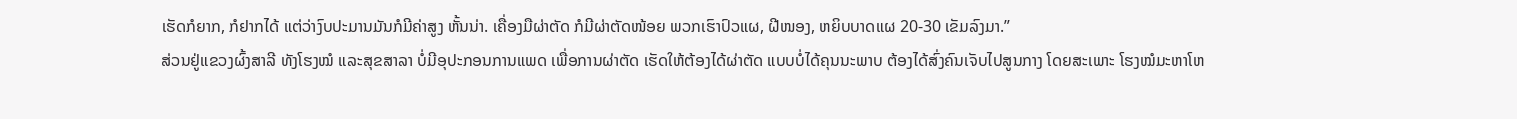ເຮັດກໍຍາກ, ກໍຢາກໄດ້ ແຕ່ວ່າງົບປະມານມັນກໍມີຄ່າສູງ ຫັ້ນນ່າ. ເຄື່ອງມືຜ່າຕັດ ກໍມີຜ່າຕັດໜ້ອຍ ພວກເຮົາປົວແຜ, ຝີໜອງ, ຫຍິບບາດແຜ 20-30 ເຂັມລົງມາ.”
ສ່ວນຢູ່ແຂວງຜົ້ງສາລີ ທັງໂຮງໝໍ ແລະສຸຂສາລາ ບໍ່ມີອຸປະກອນການແພດ ເພື່ອການຜ່າຕັດ ເຮັດໃຫ້ຕ້ອງໄດ້ຜ່າຕັດ ແບບບໍ່ໄດ້ຄຸນນະພາບ ຕ້ອງໄດ້ສົ່ງຄົນເຈັບໄປສູນກາງ ໂດຍສະເພາະ ໂຮງໝໍມະຫາໂຫ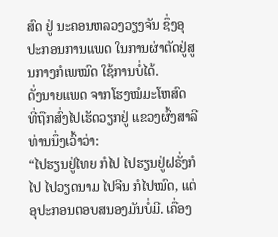ສົດ ຢູ່ ນະຄອນຫລວງວຽງຈັນ ຊຶ່ງອຸປະກອນການແພດ ໃນການຜ່າຕັດຢູ່ສູນກາງກໍເພໝົດ ໃຊ້ການບໍ່ໄດ້.
ດັ່ງນາຍແພດ ຈາກໂຮງໝໍມະໂຫສົດ ທີ່ຖືກສົ່ງໄປເຮັດວຽກຢູ່ ແຂວງຜົ້ງສາລີ ທ່ານນຶ່ງເວົ້າວ່າ:
“ໄປຮຽນຢູ່ໄທຍ ກໍໄປ ໄປຮຽນຢູ່ຝຣັ່ງກໍໄປ ໄປວຽດນາມ ໄປຈີນ ກໍໄປໝົດ, ແຕ່ອຸປະກອນຕອບສນອງມັນບໍ່ມີ. ເຄື່ອງ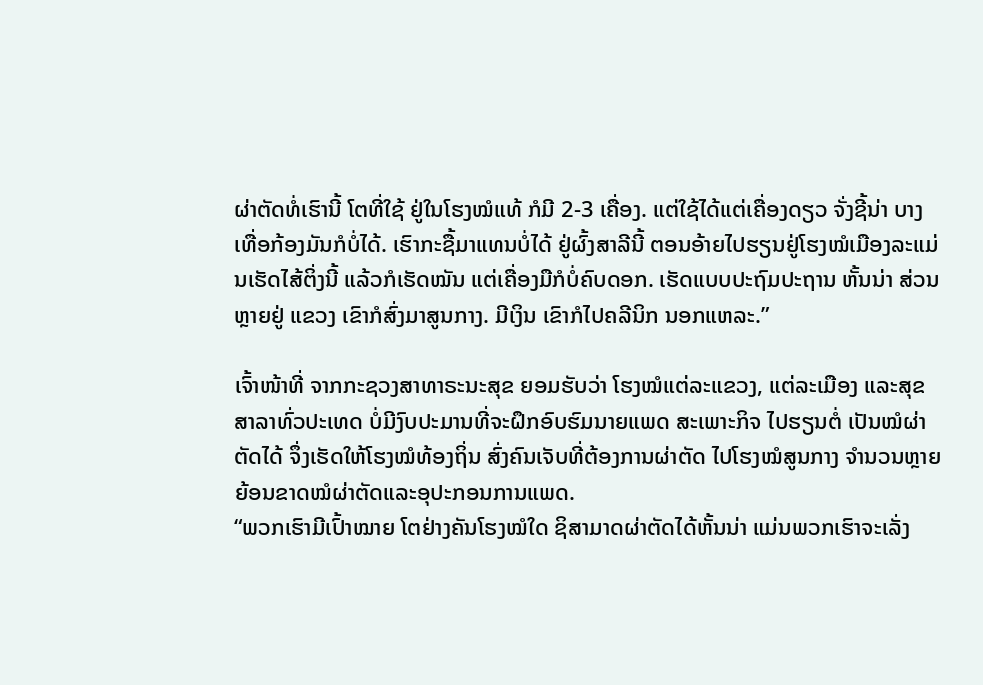ຜ່າຕັດທໍ່ເຮົານີ້ ໂຕທີ່ໃຊ້ ຢູ່ໃນໂຮງໝໍແທ້ ກໍມີ 2-3 ເຄື່ອງ. ແຕ່ໃຊ້ໄດ້ແຕ່ເຄື່ອງດຽວ ຈັ່ງຊີ້ນ່າ ບາງເທື່ອກ້ອງມັນກໍບໍ່ໄດ້. ເຮົາກະຊື້ມາແທນບໍ່ໄດ້ ຢູ່ຜົ້ງສາລີນີ້ ຕອນອ້າຍໄປຮຽນຢູ່ໂຮງໝໍເມືອງລະແມ່ນເຮັດໄສ້ຕິ່ງນີ້ ແລ້ວກໍເຮັດໝັນ ແຕ່ເຄື່ອງມືກໍບໍ່ຄົບດອກ. ເຮັດແບບປະຖົມປະຖານ ຫັ້ນນ່າ ສ່ວນຫຼາຍຢູ່ ແຂວງ ເຂົາກໍສົ່ງມາສູນກາງ. ມີເງິນ ເຂົາກໍໄປຄລີນິກ ນອກແຫລະ.”

ເຈົ້າໜ້າທີ່ ຈາກກະຊວງສາທາຣະນະສຸຂ ຍອມຮັບວ່າ ໂຮງໝໍແຕ່ລະແຂວງ, ແຕ່ລະເມືອງ ແລະສຸຂສາລາທົ່ວປະເທດ ບໍ່ມີງົບປະມານທີ່ຈະຝຶກອົບຮົມນາຍແພດ ສະເພາະກິຈ ໄປຮຽນຕໍ່ ເປັນໝໍຜ່າຕັດໄດ້ ຈຶ່ງເຮັດໃຫ້ໂຮງໝໍທ້ອງຖິ່ນ ສົ່ງຄົນເຈັບທີ່ຕ້ອງການຜ່າຕັດ ໄປໂຮງໝໍສູນກາງ ຈຳນວນຫຼາຍ ຍ້ອນຂາດໝໍຜ່າຕັດແລະອຸປະກອນການແພດ.
“ພວກເຮົາມີເປົ້າໝາຍ ໂຕຢ່າງຄັນໂຮງໝໍໃດ ຊິສາມາດຜ່າຕັດໄດ້ຫັ້ນນ່າ ແມ່ນພວກເຮົາຈະເລັ່ງ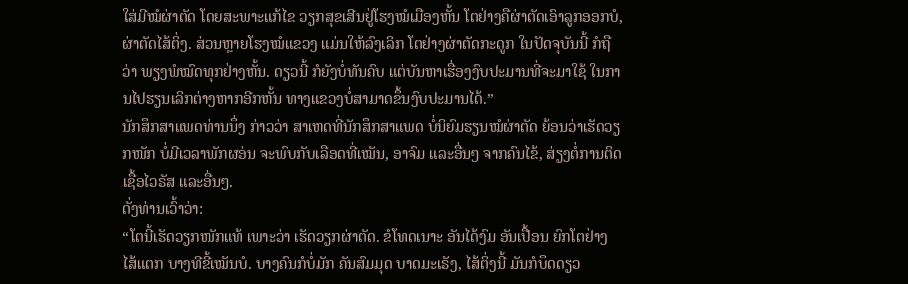ໃສ່ມີໝໍຜ່າຕັດ ໂດຍສະພາະແກ້ໄຂ ວຽກສຸຂເສີນຢູ່ໂຮງໝໍເມືອງຫັ້ນ ໂຕຢ່າງຄືຜ່າຕັດເອົາລູກອອກບໍ, ຜ່າຕັດໄສ້ຕິ່ງ. ສ່ວນຫຼາຍໂຮງໝໍແຂວງ ແມ່ນໃຫ້ລົງເລິກ ໂຕຢ່າງຜ່າຕັດກະດູກ ໃນປັດຈຸບັນນີ້ ກໍຖືວ່າ ພຽງພໍໝົດທຸກຢ່າງຫັ້ນ. ດຽວນີ້ ກໍຍັງບໍ່ທັນຄົບ ແຕ່ບັນຫາເຮື່ອງງົບປະມານທີ່ຈະມາໃຊ້ ໃນການໄປຮຽນເລິກຕ່າງຫາກອີກຫັ້ນ ທາງແຂວງບໍ່ສາມາດຂຶ້ນງົບປະມານໄດ້.”
ນັກສຶກສາແພດທ່ານນຶ່ງ ກ່າວວ່າ ສາເຫດທີ່ນັກສຶກສາແພດ ບໍ່ນິຍົມຮຽນໝໍຜ່າຕັດ ຍ້ອນວ່າເຮັດວຽກໜັກ ບໍ່ມີເວລາພັກຜອ່ນ ຈະພົບກັບເລືອດທີ່ເໝັນ, ອາຈົມ ແລະອື່ນໆ ຈາກຄົນໄຂ້, ສ່ຽງຕໍ່ການຕິດເຊື້ອໄວຣັສ ແລະອື່ນໆ.
ດັ່ງທ່ານເວົ້າວ່າ:
“ໂຕນີ້ເຮັດວຽກໜັກແທ້ ເພາະວ່າ ເຮັດວຽກຜ່າຕັດ. ຂໍໂທດເນາະ ອັນໄດ້ງົມ ອັນເປື້ອນ ຍົກໂຕຢ່າງ ໄສ້ແຕກ ບາງທີຂີ້ເໝັນບໍ. ບາງຄົນກໍບໍ່ມັກ ຄັນສົມມຸດ ບາດມະເຣັງ, ໄສ້ຕິ່ງນີ້ ມັນກໍບຶດດຽວ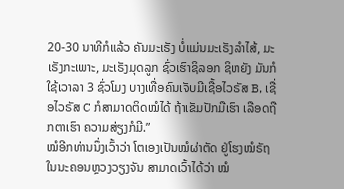20-30 ນາທີກໍແລ້ວ ຄັນມະເຣັງ ບໍ່ແມ່ນມະເຣັງລຳໄສ້, ມະເຣັງກະເພາະ, ມະເຣັງມຸດລູກ ຊົ່ວເຮົາຊິລອກ ຊິຫຍັງ ມັນກໍໃຊ້ເວາລາ 3 ຊົ່ວໂມງ ບາງເທື່ອຄົນເຈັບມີເຊື້ອໄວຣັສ B, ເຊື່ອໄວຣັສ C ກໍສາມາດຕິດໝໍໄດ້ ຖ້າເຂັມປັກມືເຮົາ ເລືອດຖືກຕາເຮົາ ຄວາມສ່ຽງກໍມີ.”
ໝໍອີກທ່ານນຶ່ງເວົ້າວ່າ ໂຕເອງເປັນໝໍຜ່າຕັດ ຢູ່ໂຮງໝໍຣັຖ ໃນນະຄອນຫຼວງວຽງຈັນ ສາມາດເວົ້າໄດ້ວ່າ ໝໍ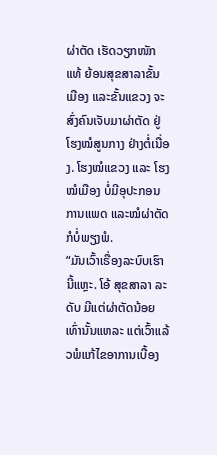ຜ່າຕັດ ເຮັດວຽກໜັກແທ້ ຍ້ອນສຸຂສາລາຂັ້ນເມືອງ ແລະຂັ້ນແຂວງ ຈະສົ່ງຄົນເຈັບມາຜ່າຕັດ ຢູ່ໂຮງໝໍສູນກາງ ຢ່າງຕໍ່ເນື່ອງ. ໂຮງໝໍແຂວງ ແລະ ໂຮງໝໍເມືອງ ບໍ່ມີອຸປະກອນການແພດ ແລະໝໍຜ່າຕັດກໍບໍ່ພຽງພໍ.
“ມັນເວົ້າເຣື່ອງລະບົບເຮົານີ້ແຫຼະ. ໂອ້ ສຸຂສາລາ ລະດັບ ມີແຕ່ຜ່າຕັດນ້ອຍເທົ່ານັ້ນແຫລະ ແຕ່ເວົ້າແລ້ວພໍແກ້ໄຂອາການເບື້ອງ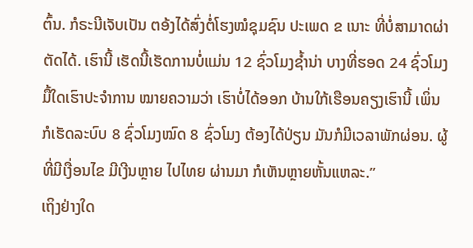ຕົ້ນ. ກໍຣະນີເຈັບເປັນ ຕອ້ງໄດ້ສົ່ງຕໍ່ໂຮງໝໍຊຸມຊົນ ປະເພດ ຂ ເນາະ ທີ່ບໍ່ສາມາດຜ່າຕັດໄດ້. ເຮົານີ້ ເຮັດນີ້ເຮັດການບໍ່ແມ່ນ 12 ຊົ່ວໂມງຊ້ຳນ່າ ບາງທີ່ຮອດ 24 ຊົ່ວໂມງ ມື້ໃດເຮົາປະຈຳການ ໝາຍຄວາມວ່າ ເຮົາບໍ່ໄດ້ອອກ ບ້ານໃກ້ເຮືອນຄຽງເຮົານີ້ ເພິ່ນກໍເຮັດລະບົບ 8 ຊົ່ວໂມງໝົດ 8 ຊົ່ວໂມງ ຕ້ອງໄດ້ປ່ຽນ ມັນກໍມີເວລາພັກຜ່ອນ. ຜູ້ທີ່ມີເງື່ອນໄຂ ມີເງີນຫຼາຍ ໄປໄທຍ ຜ່ານມາ ກໍເຫັນຫຼາຍຫັ້ນແຫລະ.”
ເຖິງຢ່າງໃດ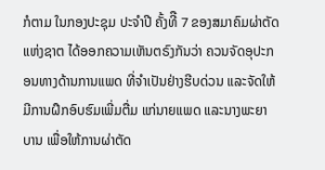ກໍຕາມ ໃນກອງປະຊຸມ ປະຈຳປີ ຄັ້ງທີື 7 ຂອງສມາຄົມຜ່າຕັດແຫ່ງຊາຕ ໄດ້ອອກຄວາມເຫັນຕຣົງກັນວ່າ ຄວນຈັດອຸປະກອນທາງດ້ານການແພດ ທີ່ຈຳເປັນຢ່າງຮີບດ່ວນ ແລະຈັດໃຫ້ມີການຝຶກອົບຮົມເພີ່ມຕື່ມ ແກ່ນາຍແພດ ແລະນາງພະຍາບານ ເພື່ອໃຫ້ການຜ່າຕັດ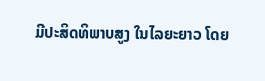ມີປະສິດທິພາບສູງ ໃນໄລຍະຍາວ ໂດຍ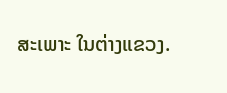ສະເພາະ ໃນຕ່າງແຂວງ.